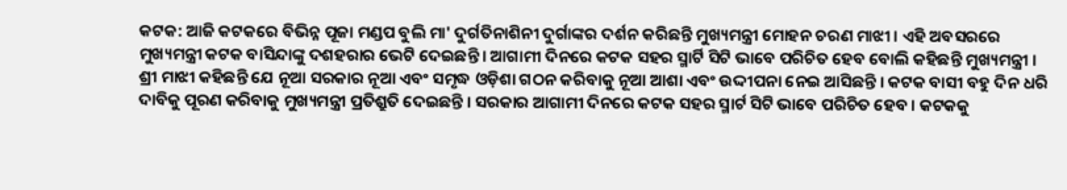କଟକ: ଆଜି କଟକରେ ବିଭିନ୍ନ ପୂଜା ମଣ୍ଡପ ବୁଲି ମା' ଦୁର୍ଗତିନାଶିନୀ ଦୁର୍ଗାଙ୍କର ଦର୍ଶନ କରିଛନ୍ତି ମୁଖ୍ୟମନ୍ତ୍ରୀ ମୋହନ ଚରଣ ମାଝୀ । ଏହି ଅବସରରେ ମୁଖ୍ୟମନ୍ତ୍ରୀ କଟକ ବାସିନ୍ଦାଙ୍କୁ ଦଶହରାର ଭେଟି ଦେଇଛନ୍ତି । ଆଗାମୀ ଦିନରେ କଟକ ସହର ସ୍ମାର୍ଟି ସିଟି ଭାବେ ପରିଚିତ ହେବ ବୋଲି କହିଛନ୍ତି ମୁଖ୍ୟମନ୍ତ୍ରୀ ।
ଶ୍ରୀ ମାଝୀ କହିଛନ୍ତି ଯେ ନୂଆ ସରକାର ନୂଆ ଏବଂ ସମୃଦ୍ଧ ଓଡ଼ିଶା ଗଠନ କରିବାକୁ ନୂଆ ଆଶା ଏବଂ ଉଦ୍ଦୀପନା ନେଇ ଆସିଛନ୍ତି । କଟକ ବାସୀ ବହୁ ଦିନ ଧରି ଦାବିକୁ ପୂରଣ କରିବାକୁ ମୁଖ୍ୟମନ୍ତ୍ରୀ ପ୍ରତିଶ୍ରୁତି ଦେଇଛନ୍ତି । ସରକାର ଆଗାମୀ ଦିନରେ କଟକ ସହର ସ୍ମାର୍ଟ ସିଟି ଭାବେ ପରିଚିତ ହେବ । କଟକକୁ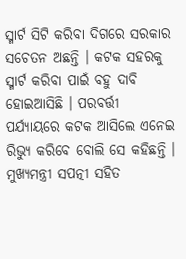ସ୍ମାର୍ଟ ସିଟି କରିବା ଦିଗରେ ସରକାର ସଚେତନ ଅଛନ୍ତି । କଟକ ସହରକୁ ସ୍ମାର୍ଟ କରିବା ପାଇଁ ବହୁ ଦାବି ହୋଇଆସିଛି । ପରବର୍ତ୍ତୀ ପର୍ଯ୍ୟାୟରେ କଟକ ଆସିଲେ ଏନେଇ ରିଭ୍ୟୁ କରିବେ ବୋଲି ସେ କହିଛନ୍ତି ।
ମୁଖ୍ୟମନ୍ତ୍ରୀ ସପତ୍ନୀ ସହିତ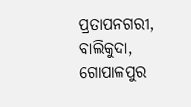ପ୍ରତାପନଗରୀ, ବାଲିକୁଦା, ଗୋପାଳପୁର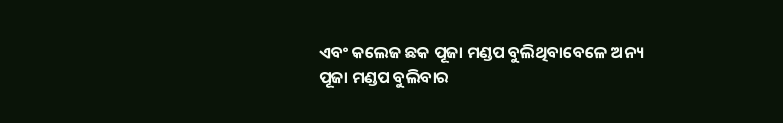ଏବଂ କଲେଜ ଛକ ପୂଜା ମଣ୍ଡପ ବୁଲିଥିବାବେଳେ ଅନ୍ୟ ପୂଜା ମଣ୍ଡପ ବୁଲିବାର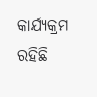କାର୍ଯ୍ୟକ୍ରମ ରହିଛି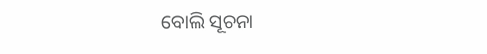ବୋଲି ସୂଚନା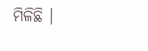ମିଳିଛି ।